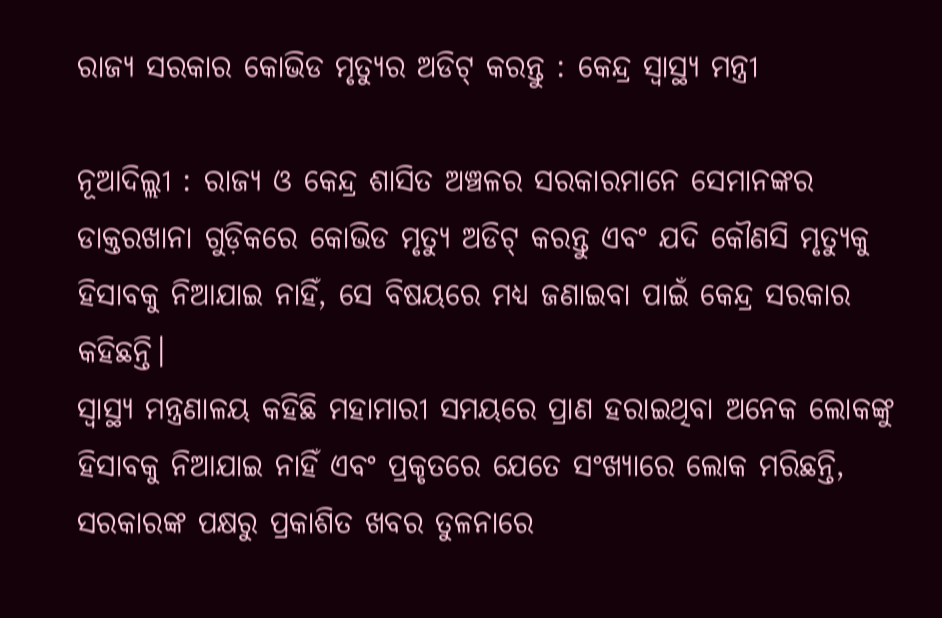ରାଜ୍ୟ ସରକାର କୋଭିଡ ମୃତ୍ୟୁର ଅଡିଟ୍‍ କରନ୍ତୁ : କେନ୍ଦ୍ର ସ୍ୱାସ୍ଥ୍ୟ ମନ୍ତ୍ରୀ

ନୂଆଦିଲ୍ଲୀ : ରାଜ୍ୟ ଓ କେନ୍ଦ୍ର ଶାସିତ ଅଞ୍ଚଳର ସରକାରମାନେ ସେମାନଙ୍କର ଡାକ୍ତରଖାନା ଗୁଡ଼ିକରେ କୋଭିଡ ମୃତ୍ୟୁ ଅଡିଟ୍‍ କରନ୍ତୁ ଏବଂ ଯଦି କୌଣସି ମୃତ୍ୟୁକୁ ହିସାବକୁ ନିଆଯାଇ ନାହିଁ, ସେ ବିଷୟରେ ମଧ୍ୟ ଜଣାଇବା ପାଇଁ କେନ୍ଦ୍ର ସରକାର କହିଛନ୍ତି।
ସ୍ୱାସ୍ଥ୍ୟ ମନ୍ତ୍ରଣାଳୟ କହିଛି ମହାମାରୀ ସମୟରେ ପ୍ରାଣ ହରାଇଥିବା ଅନେକ ଲୋକଙ୍କୁ ହିସାବକୁ ନିଆଯାଇ ନାହିଁ ଏବଂ ପ୍ରକୃତରେ ଯେତେ ସଂଖ୍ୟାରେ ଲୋକ ମରିଛନ୍ତି, ସରକାରଙ୍କ ପକ୍ଷରୁ ପ୍ରକାଶିତ ଖବର ତୁଳନାରେ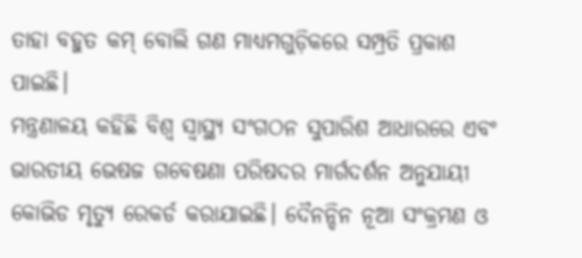ତାହା ବହୁତ କମ୍‍ ବୋଲି ଗଣ ମାଧ୍ୟମଗୁଡ଼ିକରେ ସମ୍ପ୍ରତି ପ୍ରକାଶ ପାଇଛି।
ମନ୍ତ୍ରଣାଳୟ କହିଛି ବିଶ୍ୱ ସ୍ୱାସ୍ଥ୍ୟ ସଂଗଠନ ସୁପାରିଶ ଆଧାରରେ ଏବଂ ଭାରତୀୟ ଭେଷଜ ଗବେଷଣା ପରିଷଦର ମାର୍ଗଦର୍ଶନ ଅନୁଯାୟୀ କୋଭିଡ ମୃତ୍ୟୁ ରେକର୍ଡ କରାଯାଇଛି। ଦୈନନ୍ଦିନ ନୂଆ ସଂକ୍ରମଣ ଓ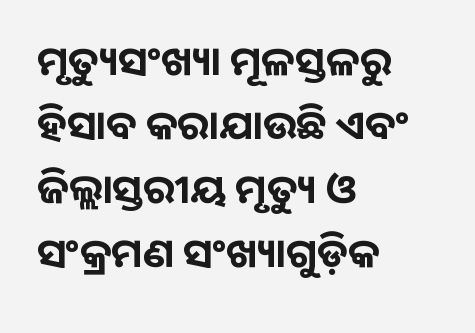ମୃତ୍ୟୁସଂଖ୍ୟା ମୂଳସ୍ତଳରୁ ହିସାବ କରାଯାଉଛି ଏବଂ ଜିଲ୍ଲାସ୍ତରୀୟ ମୃତ୍ୟୁ ଓ ସଂକ୍ରମଣ ସଂଖ୍ୟାଗୁଡ଼ିକ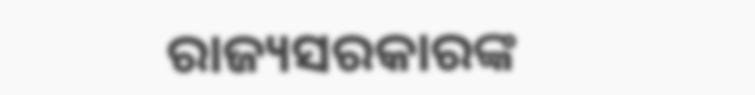ରାଜ୍ୟସରକାରଙ୍କ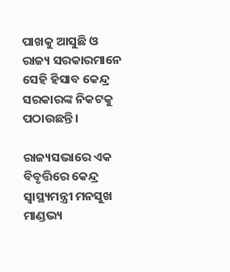ପାଖକୁ ଆସୁଛି ଓ ରାଜ୍ୟ ସରକାରମାନେ ସେହି ହିସାବ କେନ୍ଦ୍ର ସରକାରଙ୍କ ନିକଟକୁ ପଠାଉଛନ୍ତି।

ରାଜ୍ୟସଭାରେ ଏକ ବିବୃତ୍ତିରେ କେନ୍ଦ୍ର ସ୍ୱାସ୍ଥ୍ୟମନ୍ତ୍ରୀ ମନସୁଖ ମାଣ୍ଡଭ୍ୟ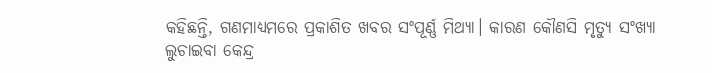କହିଛନ୍ତି, ଗଣମାଧ୍ୟମରେ ପ୍ରକାଶିତ ଖବର ସଂପୂର୍ଣ୍ଣ ମିଥ୍ୟା। କାରଣ କୌଣସି ମୃତ୍ୟୁ ସଂଖ୍ୟା ଲୁଚାଇବା କେନ୍ଦ୍ର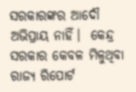ସରକାରଙ୍କର ଆଦୌ ଅଭିପ୍ରାୟ ନାହିଁ।  କେନ୍ଦ୍ର ସରକାର କେବଳ ମିଳୁଥିବା ରାଜ୍ୟ ରିପୋର୍ଟ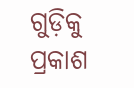ଗୁଡ଼ିକୁ ପ୍ରକାଶ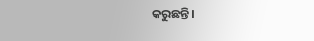କରୁଛନ୍ତି।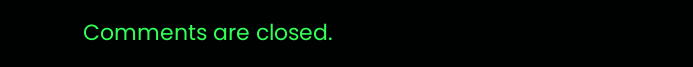Comments are closed.